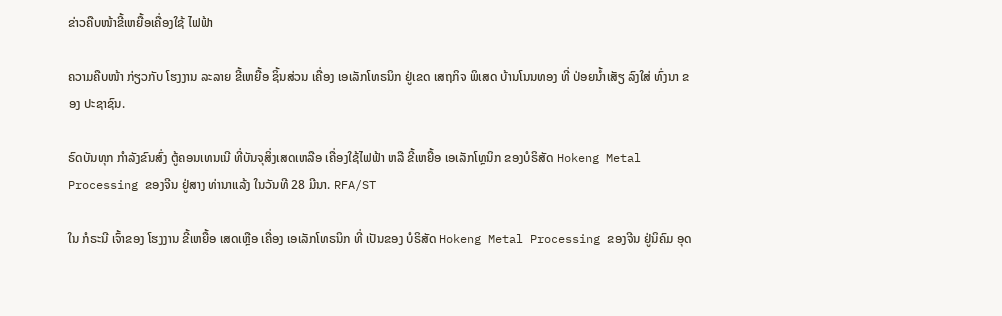ຂ່າວຄືບໜ້າຂີ້ເຫຍື້ອເຄື່ອງໃຊ້ ໄຟຟ້າ

ຄວາມຄືບໜ້າ ກ່ຽວກັບ ໂຮງງານ ລະລາຍ ຂີ້ເຫຍື້ອ ຊິ້ນສ່ວນ ເຄື່ອງ ເອເລັກໂທຣນິກ ຢູ່ເຂດ ເສຖກິຈ ພິເສດ ບ້ານໂນນທອງ ທີ່ ປ່ອຍນໍ້າເສັຽ ລົງໃສ່ ທົ່ງນາ ຂອງ ປະຊາຊົນ.

ຣົດບັນທຸກ ກໍາລັງຂົນສົ່ງ ຕູ້ຄອນເທນເນີ ທີ່ບັນຈຸສິ່ງເສດເຫລືອ ເຄື່ອງໃຊ້ໄຟຟ້າ ຫລື ຂີ້ເຫຍື້ອ ເອເລັກໂທຼນິກ ຂອງບໍຣິສັດ Hokeng Metal Processing ຂອງຈີນ ຢູ່ສາງ ທ່ານາແລ້ງ ໃນວັນທີ 28 ມີນາ. RFA/ST

ໃນ ກໍຣະນີ ເຈົ້າຂອງ ໂຮງງານ ຂີ້ເຫຍື້ອ ເສດເຫຼືອ ເຄື່ອງ ເອເລັກໂທຣນິກ ທີ່ ເປັນຂອງ ບໍຣິສັດ Hokeng Metal Processing ຂອງຈີນ ຢູ່ນິຄົມ ອຸດ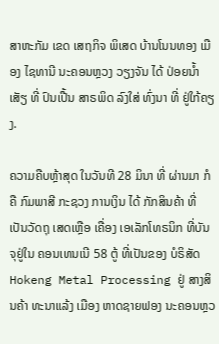ສາຫະກັມ ເຂດ ເສຖກິຈ ພິເສດ ບ້ານໂນນທອງ ເມືອງ ໄຊທານີ ນະຄອນຫຼວງ ວຽງຈັນ ໄດ້ ປ່ອຍນໍ້າເສັຽ ທີ່ ປົນເປື້ນ ສາຣພິດ ລົງໃສ່ ທົ່ງນາ ທີ່ ຢູ່ໃກ້ຄຽງ.

ຄວາມຄືບຫຼ້າສຸດ ໃນວັນທີ 28 ມິນາ ທີ່ ຜ່ານມາ ກໍຄື ກົມພາສີ ກະຊວງ ການເງິນ ໄດ້ ກັກສິນຄ້າ ທີ່ ເປັນວັດຖຸ ເສດເຫຼືອ ເຄື່ອງ ເອເລັກໂທຣນິກ ທີ່ບັນຈຸຢູ່ໃນ ຄອນເທນເນີ 58 ຕູ້ ທີ່ເປັນຂອງ ບໍຣິສັດ Hokeng Metal Processing ຢູ່ ສາງສິນຄ້າ ທະນາແລ້ງ ເມືອງ ຫາດຊາຍຟອງ ນະຄອນຫຼວ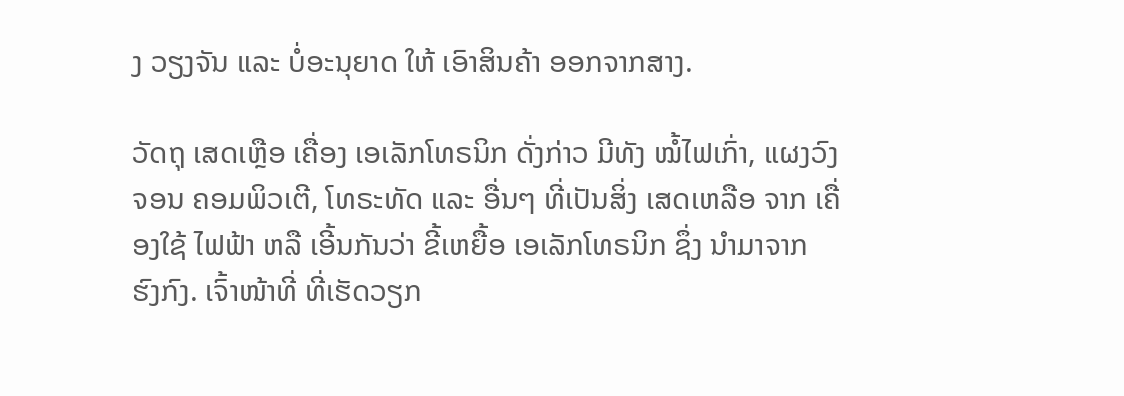ງ ວຽງຈັນ ແລະ ບໍ່ອະນຸຍາດ ໃຫ້ ເອົາສິນຄ້າ ອອກຈາກສາງ.

ວັດຖຸ ເສດເຫຼືອ ເຄື່ອງ ເອເລັກໂທຣນິກ ດັ່ງກ່າວ ມີທັງ ໝໍ້ໄຟເກົ່າ, ແຜງວົງຈອນ ຄອມພິວເຕີ, ໂທຣະທັດ ແລະ ອື່ນໆ ທີ່ເປັນສິ່ງ ເສດເຫລືອ ຈາກ ເຄື່ອງໃຊ້ ໄຟຟ້າ ຫລື ເອີ້ນກັນວ່າ ຂີ້ເຫຍື້ອ ເອເລັກໂທຣນິກ ຊຶ່ງ ນໍາມາຈາກ ຮົງກົງ. ເຈົ້າໜ້າທີ່ ທີ່ເຮັດວຽກ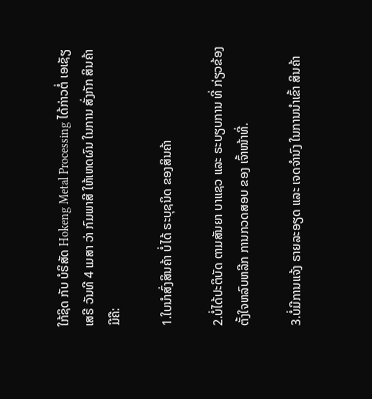ໃກ້ຊິດ ກັບ ບໍຣິສັດ Hokeng Metal Processing ໄດ້ກ່າວຕໍ່ ເອເຊັຽເສຣີ ວັນທີ 4 ເມສາ ວ່າ ກົມພາສີ ໃຫ້ເຫດຜົນ ໃນການ ສັ່ງກັກ ສິນຄ້າ ມີຄື:

1.ໃບນໍາສົ່ງສິນຄ້າ ບໍ່ໄດ້ ຣະບຸຊນິດ ຂອງສິນຄ້າ

2.ບໍ່ໄດ້ປະຕິບັດ ຕາມສັນຍາ ບາແຊວ ແລະ ຣະບຽບການ ທີ່ ກ່ຽວຂ້ອງ ຕັ້ງໃຈຫລົບຫລີກ ການກວດສອບ ຂອງ ເຈົ້າໜ້າທີ່.

3.ບໍ່ມີການແຈ້ງ ຣາຍລະອຽດ ແລະ ເຈດຈໍານົງ ໃນການນໍາເຂົ້າ ສິນຄ້າ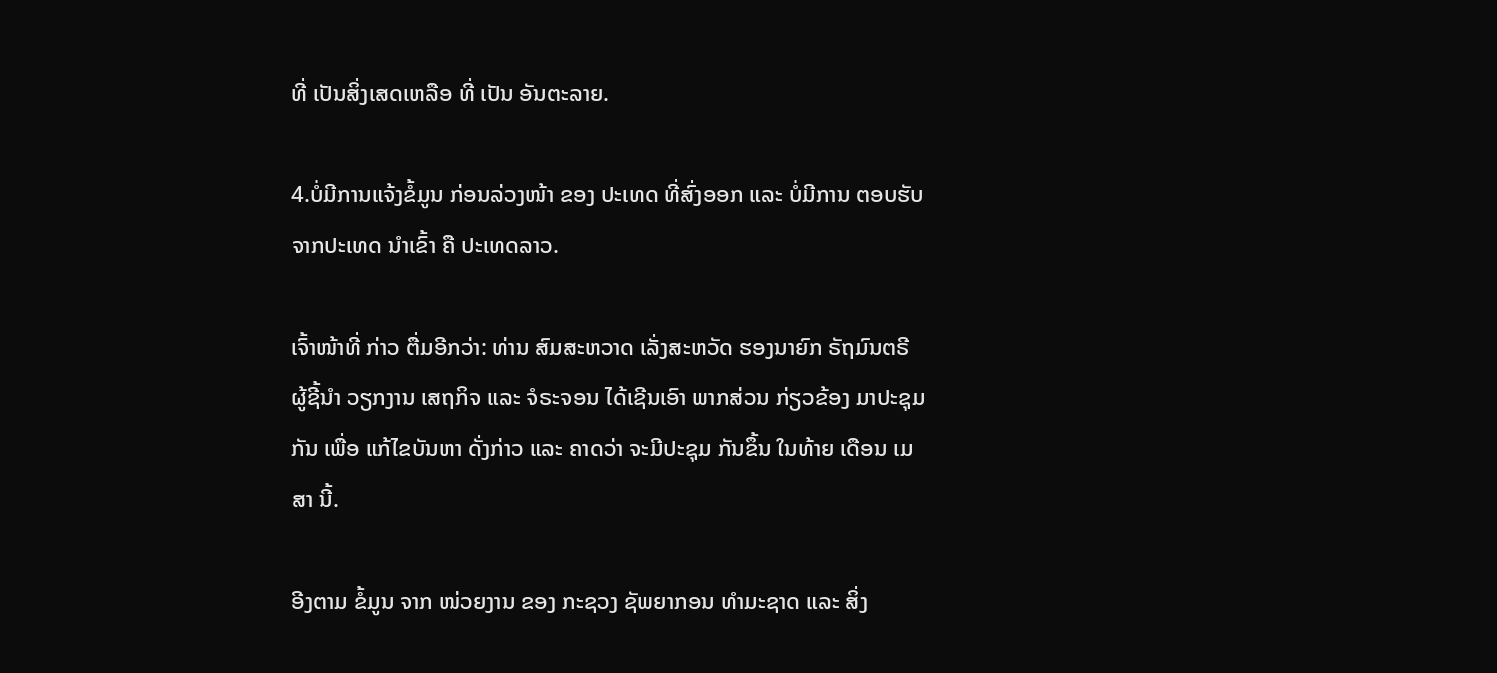ທີ່ ເປັນສິ່ງເສດເຫລືອ ທີ່ ເປັນ ອັນຕະລາຍ.

4.ບໍ່ມີການແຈ້ງຂໍ້ມູນ ກ່ອນລ່ວງໜ້າ ຂອງ ປະເທດ ທີ່ສົ່ງອອກ ແລະ ບໍ່ມີການ ຕອບຮັບ ຈາກປະເທດ ນໍາເຂົ້າ ຄື ປະເທດລາວ.

ເຈົ້າໜ້າທີ່ ກ່າວ ຕື່ມອີກວ່າ: ທ່ານ ສົມສະຫວາດ ເລັ່ງສະຫວັດ ຮອງນາຍົກ ຣັຖມົນຕຣີ ຜູ້ຊີ້ນໍາ ວຽກງານ ເສຖກິຈ ແລະ ຈໍຣະຈອນ ໄດ້ເຊີນເອົາ ພາກສ່ວນ ກ່ຽວຂ້ອງ ມາປະຊຸມກັນ ເພື່ອ ແກ້ໄຂບັນຫາ ດັ່ງກ່າວ ແລະ ຄາດວ່າ ຈະມີປະຊຸມ ກັນຂຶ້ນ ໃນທ້າຍ ເດືອນ ເມສາ ນີ້.

ອີງຕາມ ຂໍ້ມູນ ຈາກ ໜ່ວຍງານ ຂອງ ກະຊວງ ຊັພຍາກອນ ທໍາມະຊາດ ແລະ ສິ່ງ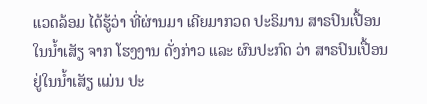ແວດລ້ອມ ໄດ້ຮູ້ວ່າ ທີ່ຜ່ານມາ ເຄີຍມາກວດ ປະຣິມານ ສາຣປົນເປື້ອນ ໃນນໍ້າເສັຽ ຈາກ ໂຮງງານ ດັ່ງກ່າວ ແລະ ຜົນປະກົດ ວ່າ ສາຣປົນເປື້ອນ ຢູ່ໃນນໍ້າເສັຽ ແມ່ນ ປະ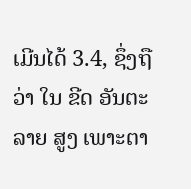ເມີນໄດ້ 3.4, ຊຶ່ງຖືວ່າ ໃນ ຂີດ ອັນຕະລາຍ ສູງ ເພາະຕາ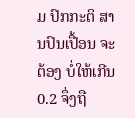ມ ປົກກະຕິ ສານປົນເປື້ອນ ຈະຕ້ອງ ບໍ່ໃຫ້ເກີນ 0.2 ຈຶ່ງຖື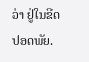ວ່າ ຢູ່ໃນຂີດ ປອດພັຍ.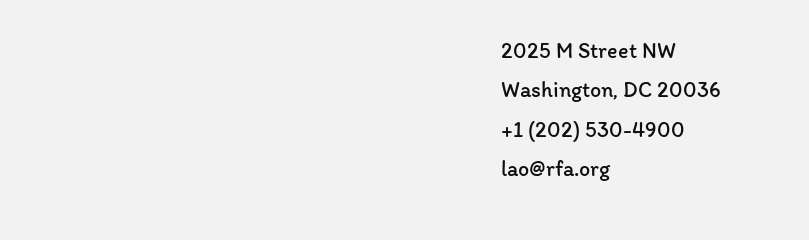2025 M Street NW
Washington, DC 20036
+1 (202) 530-4900
lao@rfa.org